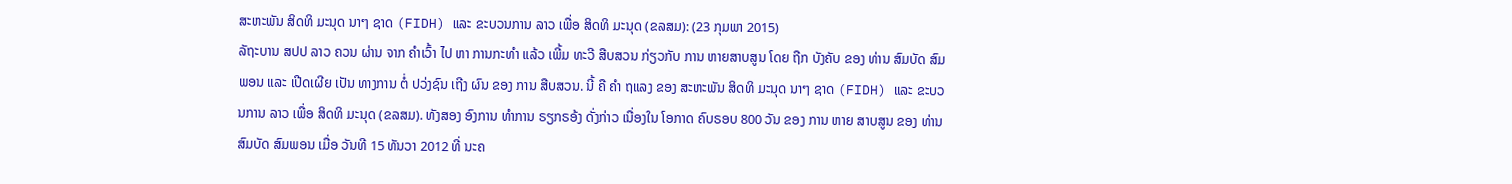ສະຫະພັນ ສິດທິ ມະນຸດ ນາໆ ຊາດ (FIDH) ແລະ ຂະບວນການ ລາວ ເພື່ອ ສິດທິ ມະນຸດ (ຂລສມ): (23 ກຸມພາ 2015)
ລັຖະບານ ສປປ ລາວ ຄວນ ຜ່ານ ຈາກ ຄຳເວົ້າ ໄປ ຫາ ການກະທຳ ແລ້ວ ເພີ້ມ ທະວີ ສືບສວນ ກ່ຽວກັບ ການ ຫາຍສາບສູນ ໂດຍ ຖືກ ບັງຄັບ ຂອງ ທ່ານ ສົມບັດ ສົມພອນ ແລະ ເປີດເຜີຍ ເປັນ ທາງການ ຕໍ່ ປວ່ງຊົນ ເຖີງ ຜົນ ຂອງ ການ ສືບສວນ. ນີ້ ຄື ຄຳ ຖແລງ ຂອງ ສະຫະພັນ ສິດທິ ມະນຸດ ນາໆ ຊາດ (FIDH) ແລະ ຂະບວນການ ລາວ ເພື່ອ ສິດທິ ມະນຸດ (ຂລສມ). ທັງສອງ ອົງການ ທໍາການ ຣຽກຣອ້ງ ດັ່ງກ່າວ ເນື່ອງໃນ ໂອກາດ ຄົບຣອບ 800 ວັນ ຂອງ ການ ຫາຍ ສາບສູນ ຂອງ ທ່ານ ສົມບັດ ສົມພອນ ເມື່ອ ວັນທີ 15 ທັນວາ 2012 ທີ່ ນະຄ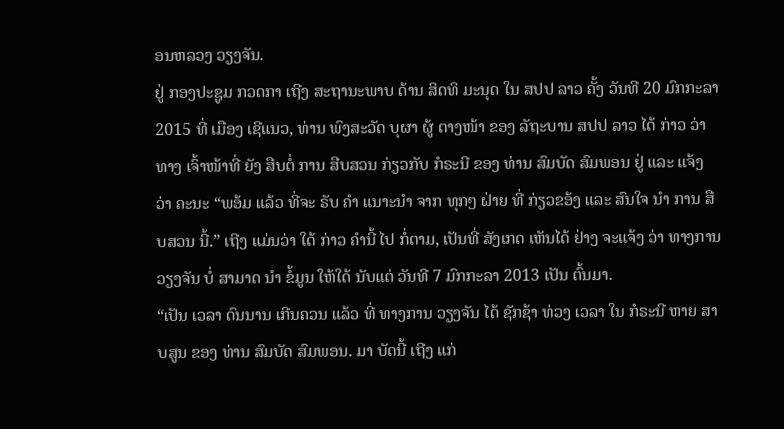ອນຫລວງ ວຽງຈັນ.
ຢູ່ ກອງປະຊູມ ກວດກາ ເຖີງ ສະຖານະພາບ ດ້ານ ສິດທິ ມະນຸດ ໃນ ສປປ ລາວ ຄັ້ງ ວັນທີ 20 ມົກກະລາ 2015 ທີ່ ເມືອງ ເຊີແນວ, ທ່ານ ພົງສະວັດ ບຸຜາ ຜູ້ ຕາງໜ້າ ຂອງ ລັຖະບານ ສປປ ລາວ ໄດ້ ກ່າວ ວ່າ ທາງ ເຈົ້າໜ້າທີ່ ຍັງ ສືບຕໍ່ ການ ສືບສວນ ກ່ຽວກັບ ກໍຣະນີ ຂອງ ທ່ານ ສົມບັດ ສົມພອນ ຢູ່ ແລະ ແຈ້ງ ວ່າ ຄະນະ “ພອ້ມ ແລ້ວ ທີ່ຈະ ຣັບ ຄຳ ແນາະນຳ ຈາກ ທຸກໆ ຝ່າຍ ທີ່ ກ່ຽວຂອ້ງ ແລະ ສົນໃຈ ນຳ ການ ສືບສວນ ນີ້.” ເຖີງ ແມ່ນວ່າ ໃດ້ ກ່າວ ຄໍານີ້ ໄປ ກໍ່ຕາມ, ເປັນທີ່ ສັງເກດ ເຫັນໄດ້ ຢ່າງ ຈະແຈ້ງ ວ່າ ທາງການ ວຽງຈັນ ບໍ່ ສາມາດ ນຳ ຂໍ້ມູນ ໃຫ້ໃດ້ ນັບແຕ່ ວັນທີ 7 ມົກກະລາ 2013 ເປັນ ຕົ້ນມາ.
“ເປັນ ເວລາ ດົນນານ ເກີນຄວນ ແລ້ວ ທີ່ ທາງການ ວຽງຈັນ ໄດ້ ຊັກຊ້າ ທ່ວງ ເວລາ ໃນ ກໍຣະນີ ຫາຍ ສາບສູນ ຂອງ ທ່ານ ສົມບັດ ສົມພອນ. ມາ ບັດນີ້ ເຖີງ ແກ່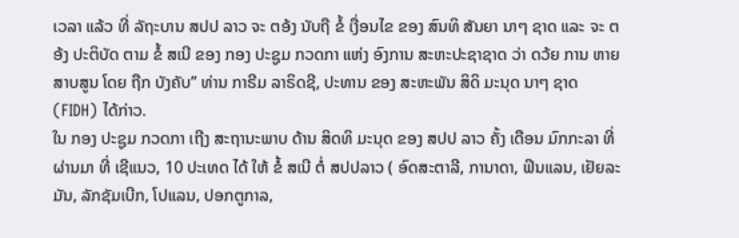ເວລາ ແລ້ວ ທີ່ ລັຖະບານ ສປປ ລາວ ຈະ ຕອ້ງ ນັບຖື ຂໍ້ ເງື່ອນໄຂ ຂອງ ສົນທິ ສັນຍາ ນາໆ ຊາດ ແລະ ຈະ ຕອ້ງ ປະຕິບັດ ຕາມ ຂໍ້ ສເນີ ຂອງ ກອງ ປະຊູມ ກວດກາ ແຫ່ງ ອົງການ ສະຫະປະຊາຊາດ ວ່າ ດວ້ຍ ການ ຫາຍສາບສູນ ໂດຍ ຖືກ ບັງຄັບ” ທ່ານ ກາຣີມ ລາຣິດຊີ, ປະທານ ຂອງ ສະຫະພັນ ສິດິ ມະນຸດ ນາໆ ຊາດ (FIDH) ໄດ້ກ່າວ.
ໃນ ກອງ ປະຊູມ ກວດກາ ເຖີງ ສະຖານະພາບ ດ້ານ ສິດທິ ມະນຸດ ຂອງ ສປປ ລາວ ຄັ້ງ ເດືອນ ມົກກະລາ ທີ່ ຜ່ານມາ ທີ່ ເຊີແນວ, 10 ປະເທດ ໄດ້ ໃຫ້ ຂໍ້ ສເນີ ຕໍ່ ສປປລາວ ( ອົດສະຕາລີ, ການາດາ, ຟິນແລນ, ເຢັຍລະມັນ, ລັກຊັມເບີກ, ໂປແລນ, ປອກຕູກາລ,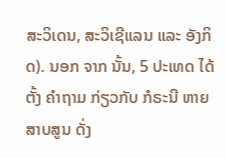ສະວິເດນ, ສະວິເຊີແລນ ແລະ ອັງກິດ). ນອກ ຈາກ ນັ້ນ, 5 ປະເທດ ໄດ້ ຕັ້ງ ຄຳຖາມ ກ່ຽວກັບ ກໍຣະນີ ຫາຍ ສາບສູນ ດັ່ງ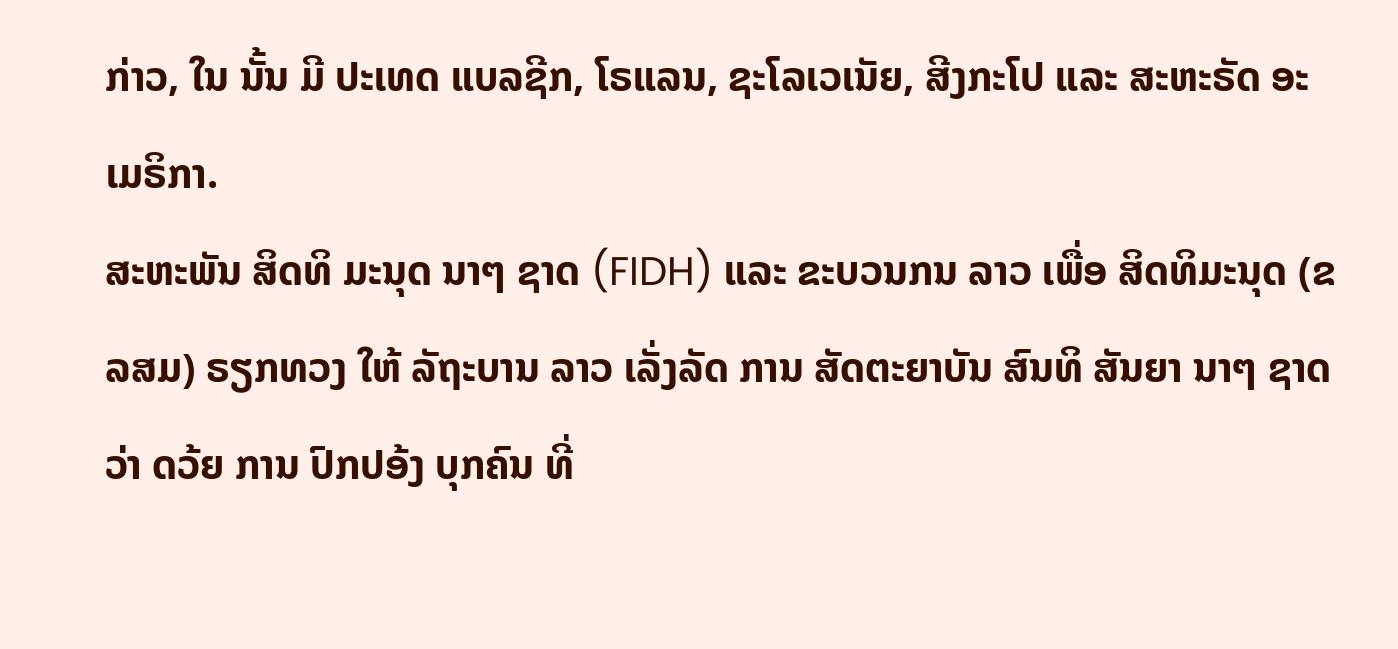ກ່າວ, ໃນ ນັ້ນ ມີ ປະເທດ ແບລຊີກ, ໂຣແລນ, ຊະໂລເວເນັຍ, ສີງກະໂປ ແລະ ສະຫະຣັດ ອະເມຣິກາ.
ສະຫະພັນ ສິດທິ ມະນຸດ ນາໆ ຊາດ (FIDH) ແລະ ຂະບວນກນ ລາວ ເພື່ອ ສິດທິມະນຸດ (ຂລສມ) ຣຽກທວງ ໃຫ້ ລັຖະບານ ລາວ ເລັ່ງລັດ ການ ສັດຕະຍາບັນ ສົນທິ ສັນຍາ ນາໆ ຊາດ ວ່າ ດວ້ຍ ການ ປົກປອ້ງ ບຸກຄົນ ທີ່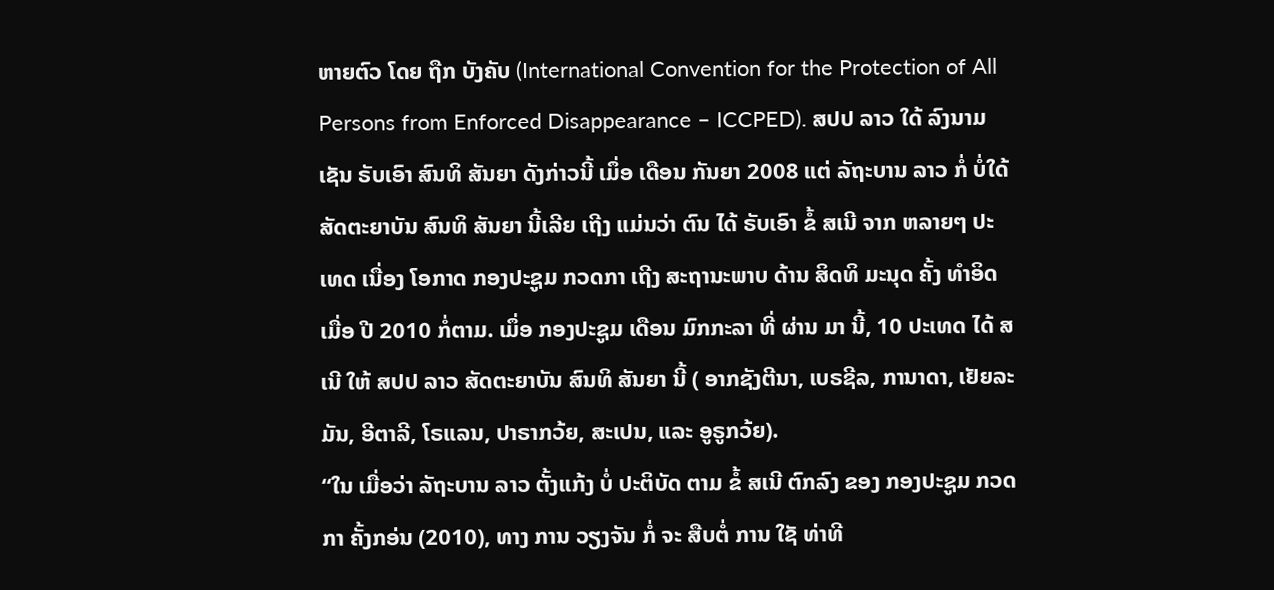ຫາຍຕົວ ໂດຍ ຖືກ ບັງຄັບ (International Convention for the Protection of All Persons from Enforced Disappearance – ICCPED). ສປປ ລາວ ໃດ້ ລົງນາມ ເຊັນ ຣັບເອົາ ສົນທິ ສັນຍາ ດັງກ່າວນີ້ ເມຶ່ອ ເດືອນ ກັນຍາ 2008 ແຕ່ ລັຖະບານ ລາວ ກໍ່ ບໍ່ໃດ້ ສັດຕະຍາບັນ ສົນທິ ສັນຍາ ນີ້ເລີຍ ເຖີງ ແມ່ນວ່າ ຕົນ ໄດ້ ຣັບເອົາ ຂໍ້ ສເນີ ຈາກ ຫລາຍໆ ປະເທດ ເນື່ອງ ໂອກາດ ກອງປະຊູມ ກວດກາ ເຖີງ ສະຖານະພາບ ດ້ານ ສິດທິ ມະນຸດ ຄັ້ງ ທໍາອິດ ເມື່ອ ປີ 2010 ກໍ່ຕາມ. ເມຶ່ອ ກອງປະຊູມ ເດືອນ ມົກກະລາ ທີ່ ຜ່ານ ມາ ນີ້, 10 ປະເທດ ໄດ້ ສເນີ ໃຫ້ ສປປ ລາວ ສັດຕະຍາບັນ ສົນທິ ສັນຍາ ນີ້ ( ອາກຊັງຕີນາ, ເບຣຊີລ, ການາດາ, ເຢັຍລະມັນ, ອີຕາລີ, ໂຣແລນ, ປາຣາກວ້ຍ, ສະເປນ, ແລະ ອູຣູກວ້ຍ).
“ໃນ ເມື່ອວ່າ ລັຖະບານ ລາວ ຕັ້ງແກ້ງ ບໍ່ ປະຕິບັດ ຕາມ ຂໍ້ ສເນີ ຕົກລົງ ຂອງ ກອງປະຊູມ ກວດກາ ຄັ້ງກອ່ນ (2010), ທາງ ການ ວຽງຈັນ ກໍ່ ຈະ ສືບຕໍ່ ການ ໃຊັ ທ່າທີ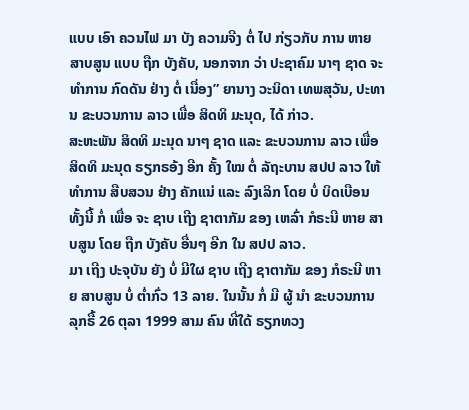ແບບ ເອົາ ຄວນໄຟ ມາ ບັງ ຄວາມຈີງ ຕໍ່ ໄປ ກ່ຽວກັບ ການ ຫາຍ ສາບສູນ ແບບ ຖືກ ບັງຄັບ, ນອກຈາກ ວ່າ ປະຊາຄົມ ນາໆ ຊາດ ຈະ ທໍາການ ກົດດັນ ຢ່າງ ຕໍ່ ເນື່ອງ” ຍານາງ ວະນິດາ ເທພສຸວັນ, ປະທານ ຂະບວນການ ລາວ ເພື່ອ ສິດທິ ມະນຸດ, ໄດ້ ກ່າວ.
ສະຫະພັນ ສິດທິ ມະນຸດ ນາໆ ຊາດ ແລະ ຂະບວນການ ລາວ ເພື່ອ ສິດທິ ມະນຸດ ຣຽກຣອ້ງ ອີກ ຄັ້ງ ໃໝ ຕໍ່ ລັຖະບານ ສປປ ລາວ ໃຫ້ ທໍາການ ສືບສວນ ຢ່າງ ຄັກແນ່ ແລະ ລົງເລິກ ໂດຍ ບໍ່ ບິດເບືອນ ທັ້ງນີ້ ກໍ່ ເພື່ອ ຈະ ຊາບ ເຖີງ ຊາຕາກັມ ຂອງ ເຫລົ່າ ກໍຣະນີ ຫາຍ ສາບສູນ ໂດຍ ຖືກ ບັງຄັບ ອື່ນໆ ອີກ ໃນ ສປປ ລາວ.
ມາ ເຖີງ ປະຈຸບັນ ຍັງ ບໍ່ ມີໃຜ ຊາບ ເຖີງ ຊາຕາກັມ ຂອງ ກໍຣະນີ ຫາຍ ສາບສູນ ບໍ່ ຕໍ່າກົ່ວ 13 ລາຍ. ໃນນັ້ນ ກໍ່ ມີ ຜູ້ ນໍາ ຂະບວນການ ລຸກຣື້ 26 ຕຸລາ 1999 ສາມ ຄົນ ທີ່ໃດ້ ຣຽກທວງ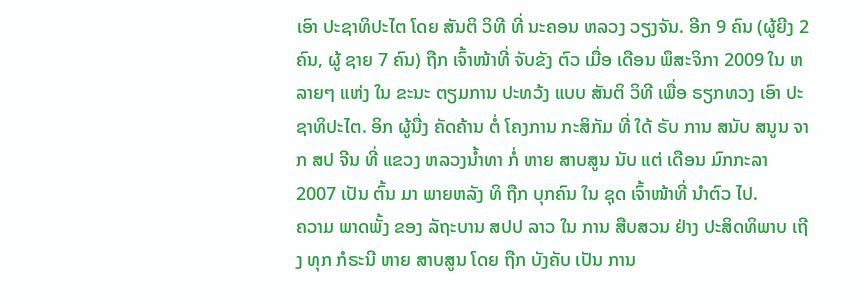ເອົາ ປະຊາທິປະໄຕ ໂດຍ ສັນຕິ ວິທີ ທີ່ ນະຄອນ ຫລວງ ວຽງຈັນ. ອີກ 9 ຄົນ (ຜູ້ຍີງ 2 ຄົນ, ຜູ້ ຊາຍ 7 ຄົນ) ຖືກ ເຈົ້າໜ້າທີ່ ຈັບຂັງ ຕົວ ເມື່ອ ເດືອນ ພຶສະຈິກາ 2009 ໃນ ຫລາຍໆ ແຫ່ງ ໃນ ຂະນະ ຕຽມການ ປະທວ້ງ ແບບ ສັນຕິ ວິທີ ເພື່ອ ຣຽກທວງ ເອົາ ປະຊາທິປະໄຕ. ອິກ ຜູ້ນື່ງ ຄັດຄ້ານ ຕໍ່ ໂຄງການ ກະສິກັມ ທີ່ ໃດ້ ຣັບ ການ ສນັບ ສນູນ ຈາກ ສປ ຈີນ ທີ່ ແຂວງ ຫລວງນໍ້າທາ ກໍ່ ຫາຍ ສາບສູນ ນັບ ແຕ່ ເດືອນ ມົກກະລາ 2007 ເປັນ ຕົ້ນ ມາ ພາຍຫລັງ ທິ ຖືກ ບຸກຄົນ ໃນ ຊຸດ ເຈົ້າໜ້າທີ່ ນໍາຕົວ ໄປ.
ຄວາມ ພາດພັ້ງ ຂອງ ລັຖະບານ ສປປ ລາວ ໃນ ການ ສືບສວນ ຢ່າງ ປະສິດທິພາບ ເຖີງ ທຸກ ກໍຣະນີ ຫາຍ ສາບສູນ ໂດຍ ຖືກ ບັງຄັບ ເປັນ ການ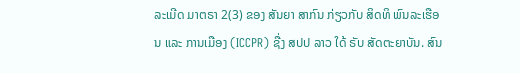ລະເມີດ ມາຕຣາ 2(3) ຂອງ ສັນຍາ ສາກົນ ກ່ຽວກັບ ສິດທິ ພົນລະເຮືອນ ແລະ ການເມືອງ (ICCPR) ຊື່ງ ສປປ ລາວ ໃດ້ ຣັບ ສັດຕະຍາບັນ. ສົນ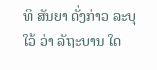ທິ ສັນຍາ ດັ່ງກ່າວ ລະບຸ ໃວ້ ວ່າ ລັຖະບານ ໃດ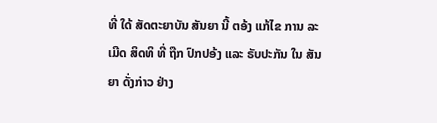ທີ່ ໃດ້ ສັດຕະຍາບັນ ສັນຍາ ນີ້ ຕອ້ງ ແກ້ໄຂ ການ ລະເມີດ ສິດທິ ທີ່ ຖືກ ປົກປອ້ງ ແລະ ຣັບປະກັນ ໃນ ສັນຍາ ດັ່ງກ່າວ ຢ່າງ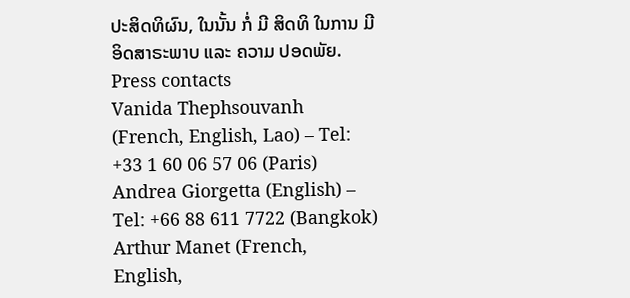ປະສິດທິຜົນ, ໃນນັ້ນ ກໍ່ ມີ ສິດທິ ໃນການ ມີ ອິດສາຣະພາບ ແລະ ຄວາມ ປອດພັຍ.
Press contacts
Vanida Thephsouvanh (French, English, Lao) – Tel: +33 1 60 06 57 06 (Paris)
Andrea Giorgetta (English) – Tel: +66 88 611 7722 (Bangkok)
Arthur Manet (French, English,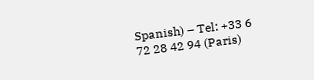Spanish) – Tel: +33 6 72 28 42 94 (Paris)